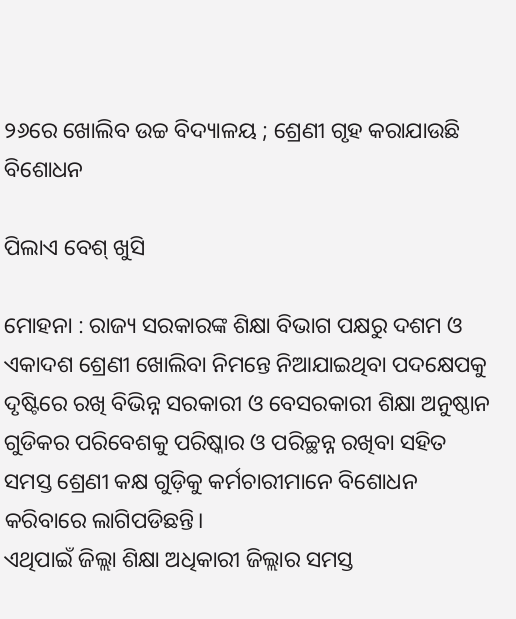୨୬ରେ ଖୋଲିବ ଉଚ୍ଚ ବିଦ୍ୟାଳୟ ; ଶ୍ରେଣୀ ଗୃହ କରାଯାଉଛି ବିଶୋଧନ

ପିଲାଏ ବେଶ୍ ଖୁସି

ମୋହନା : ରାଜ୍ୟ ସରକାରଙ୍କ ଶିକ୍ଷା ବିଭାଗ ପକ୍ଷରୁ ଦଶମ ଓ ଏକାଦଶ ଶ୍ରେଣୀ ଖୋଲିବା ନିମନ୍ତେ ନିଆଯାଇଥିବା ପଦକ୍ଷେପକୁ ଦୃଷ୍ଟିରେ ରଖି ବିଭିନ୍ନ ସରକାରୀ ଓ ବେସରକାରୀ ଶିକ୍ଷା ଅନୁଷ୍ଠାନ ଗୁଡିକର ପରିବେଶକୁ ପରିଷ୍କାର ଓ ପରିଚ୍ଛନ୍ନ ରଖିବା ସହିତ ସମସ୍ତ ଶ୍ରେଣୀ କକ୍ଷ ଗୁଡ଼ିକୁ କର୍ମଚାରୀମାନେ ବିଶୋଧନ କରିବାରେ ଲାଗିପଡିଛନ୍ତି।
ଏଥିପାଇଁ ଜିଲ୍ଲା ଶିକ୍ଷା ଅଧିକାରୀ ଜିଲ୍ଲାର ସମସ୍ତ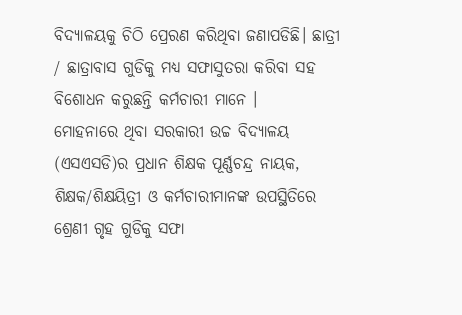ବିଦ୍ୟାଳୟକୁ ଚିଠି ପ୍ରେରଣ କରିଥିବା ଜଣାପଡିଛି। ଛାତ୍ରୀ / ଛାତ୍ରାବାସ ଗୁଡିକୁ ମଧ୍ୟ ସଫାସୁତରା କରିବା ସହ ବିଶୋଧନ କରୁଛନ୍ତି କର୍ମଚାରୀ ମାନେ ।
ମୋହନାରେ ଥିବା ସରକାରୀ ଉଚ୍ଚ ବିଦ୍ୟାଳୟ (ଏସଏସଡି)ର ପ୍ରଧାନ ଶିକ୍ଷକ ପୂର୍ଣ୍ଣଚନ୍ଦ୍ର ନାୟକ, ଶିକ୍ଷକ/ଶିକ୍ଷୟିତ୍ରୀ ଓ କର୍ମଚାରୀମାନଙ୍କ ଉପସ୍ଥିତିରେ ଶ୍ରେଣୀ ଗୃହ ଗୁଡିକୁ ସଫା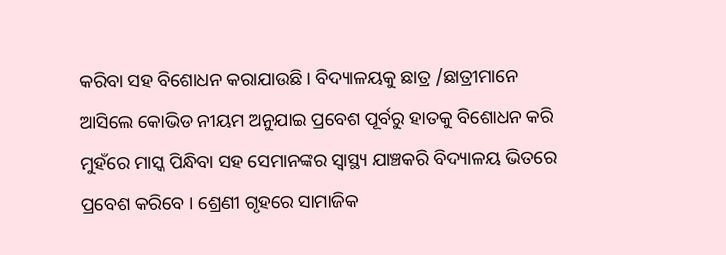କରିବା ସହ ବିଶୋଧନ କରାଯାଉଛି । ବିଦ୍ୟାଳୟକୁ ଛାତ୍ର /ଛାତ୍ରୀମାନେ ଆସିଲେ କୋଭିଡ ନୀୟମ ଅନୁଯାଇ ପ୍ରବେଶ ପୂର୍ବରୁ ହାତକୁ ବିଶୋଧନ କରି ମୁହଁରେ ମାସ୍କ ପିନ୍ଧିବା ସହ ସେମାନଙ୍କର ସ୍ୱାସ୍ଥ୍ୟ ଯାଞ୍ଚକରି ବିଦ୍ୟାଳୟ ଭିତରେ ପ୍ରବେଶ କରିବେ । ଶ୍ରେଣୀ ଗୃହରେ ସାମାଜିକ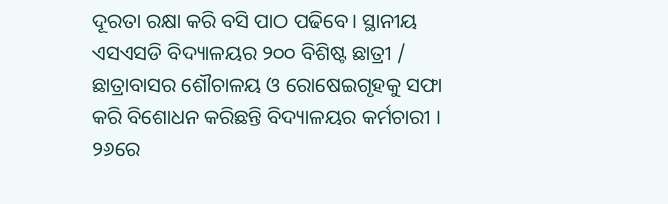ଦୂରତା ରକ୍ଷା କରି ବସି ପାଠ ପଢିବେ। ସ୍ଥାନୀୟ ଏସଏସଡି ବିଦ୍ୟାଳୟର ୨୦୦ ବିଶିଷ୍ଟ ଛାତ୍ରୀ / ଛାତ୍ରାବାସର ଶୌଚାଳୟ ଓ ରୋଷେଇଗୃହକୁ ସଫା କରି ବିଶୋଧନ କରିଛନ୍ତି ବିଦ୍ୟାଳୟର କର୍ମଚାରୀ । ୨୬ରେ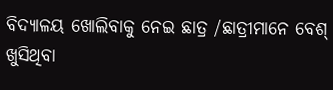ବିଦ୍ୟାଳୟ ଖୋଲିବାକୁ ନେଇ ଛାତ୍ର /ଛାତ୍ରୀମାନେ ବେଶ୍ ଖୁସିଥିବା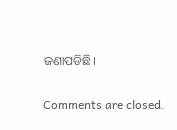ଜଣାପଡିଛି।

Comments are closed.